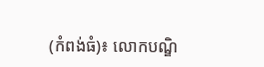(កំពង់ធំ)៖ លោកបណ្ឌិ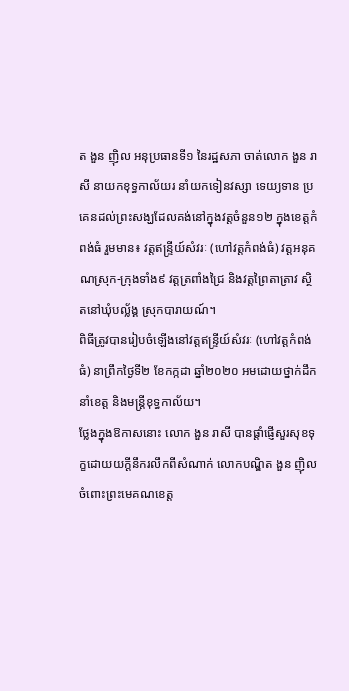ត ងួន ញ៉ិល អនុប្រធានទី១ នៃរដ្ឋសភា ចាត់លោក ងួន រាសី នាយកខុទ្ធកាល័យរ នាំយកទៀនវស្សា ទេយ្យទាន ប្រគេនដល់ព្រះសង្ឃដែលគង់នៅក្នុងវត្តចំនួន១២ ក្នុងខេត្តកំពង់ធំ រួមមាន៖ វត្តឥន្ទ្រីយ៍សំវរៈ (ហៅវត្តកំពង់ធំ) វត្តអនុគណស្រុក-ក្រុងទាំង៩ វត្តត្រពាំងជ្រៃ និងវត្តព្រៃតាត្រាវ ស្ថិតនៅឃុំបល្ល័ង្គ ស្រុកបារាយណ៍។
ពិធីត្រូវបានរៀបចំឡើងនៅវត្តឥន្ទ្រីយ៍សំវរៈ (ហៅវត្តកំពង់ធំ) នាព្រឹកថ្ងៃទី២ ខែកក្កដា ឆ្នាំ២០២០ អមដោយថ្នាក់ដឹកនាំខេត្ត និងមន្ត្រីខុទ្ធកាល័យ។
ថ្លែងក្នុងឱកាសនោះ លោក ងួន រាសី បានផ្តាំផ្ញើសួរសុខទុក្ខដោយយក្តីនឹករលឹកពីសំណាក់ លោកបណ្ឌិត ងួន ញ៉ិល ចំពោះព្រះមេគណខេត្ត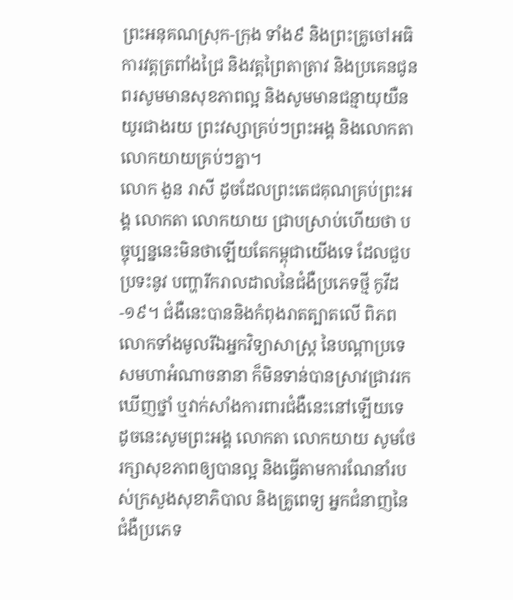ព្រះអនុគណស្រុក-ក្រុង ទាំង៩ និងព្រះគ្រូចៅអធិការវត្តត្រពាំងជ្រៃ និងវត្តព្រៃតាត្រាវ និងប្រគេនជូនពរសូមមានសុខភាពល្អ និងសូមមានជន្មាយុយឺនយូរជាងរយ ព្រះវស្សាគ្រប់ៗព្រះអង្គ និងលោកតា លោកយាយគ្រប់ៗគ្នា។
លោក ងួន រាសី ដូចដែលព្រះតេជគុណគ្រប់ព្រះអង្គ លោកតា លោកយាយ ជ្រាបស្រាប់ហើយថា បច្ចុប្បន្ននេះមិនថាឡើយតែកម្ពុជាយើងទេ ដែលជួបប្រទះនូវ បញ្ហារីករាលដាលនៃជំងឺប្រភេទថ្មី កូវីដ-១៩។ ជំងឺនេះបាននិងកំពុងរាតត្បាតលើ ពិភពលោកទាំងមូលរីឯអ្នកវិទ្យាសាស្ត្រ នៃបណ្តាប្រទេសមហាអំណាចនានា ក៏មិនទាន់បានស្រាវជ្រាវរកឃើញថ្នាំ ឬវាក់សាំងការពារជំងឺនេះនៅឡើយទេ ដូចនេះសូមព្រះអង្គ លោកតា លោកយាយ សូមថែរក្សាសុខភាពឲ្យបានល្អ និងធ្វើតាមការណែនាំរបស់ក្រសួងសុខាភិបាល និងគ្រូពេទ្យ អ្នកជំនាញនៃជំងឺប្រភេទ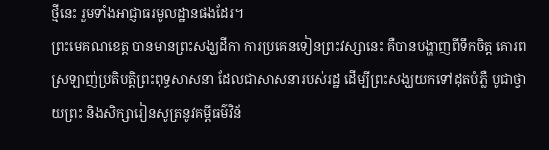ថ្មីនេះ រួមទាំងអាជ្ញាធរមូលដ្ឋានផងដែរ។
ព្រះមេគណខេត្ត បានមានព្រះសង្ឃដីកា ការប្រគេនទៀនព្រះវស្សានេះ គឺបានបង្ហាញពីទឹកចិត្ត គោរពស្រឡាញ់ប្រតិបត្តិព្រះពុទ្ធសាសនា ដែលជាសាសនារបស់រដ្ឋ ដើម្បីព្រះសង្ឃយកទៅដុតបំភ្លឺ បូជាថ្វាយព្រះ និងសិក្សារៀនសូត្រនូវគម្ពីធម៌វិន័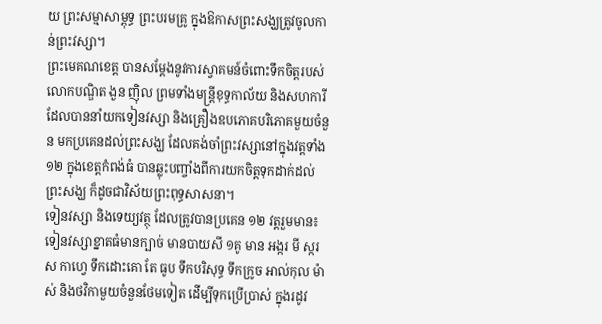យ ព្រះសម្មាសាម្ពុទ្ធ ព្រះបរមគ្រូ ក្នុងឱកាសព្រះសង្ឃត្រូវចូលកាន់ព្រះវស្សា។
ព្រះមេគណខេត្ត បានសម្តែងនូវការស្វាគមន៍ចំពោះទឹកចិត្តរបស់ លោកបណ្ឌិត ងួន ញ៉ិល ព្រមទាំងមន្ត្រីខុទ្ធកាល័យ និងសហការី ដែលបាននាំយកទៀនវស្សា និងគ្រឿងឧបភោគបរិភោគមួយចំនួន មកប្រគេនដល់ព្រះសង្ឃ ដែលគង់ចាំព្រះវស្សានៅក្នុងវត្តទាំង១២ ក្នុងខេត្តកំពង់ធំ បានឆ្លុះបញ្ចាំងពីការយកចិត្តទុកដាក់ដល់ព្រះសង្ឃ ក៏ដូចជាវិស័យព្រះពុទ្ធសាសនា។
ទៀនវស្សា និងទេយ្យវត្ថុ ដែលត្រូវបានប្រគេន ១២ វត្តរួមមាន៖ ទៀនវស្សាខ្នាតធំមានក្បាច់ មានបាយសី ១គូ មាន អង្ករ មី ស្ករស កាហ្វេ ទឹកដោះគោ តែ ធូប ទឹកបរិសុទ្ធ ទឹកក្រូច អាល់កុល ម៉ាស់ និងថវិកាមួយចំនួនថែមទៀត ដើម្បីទុកប្រើប្រាស់ ក្នុងរដូវ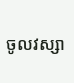ចូលវស្សា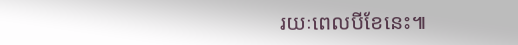រយៈពេលបីខែនេះ៕